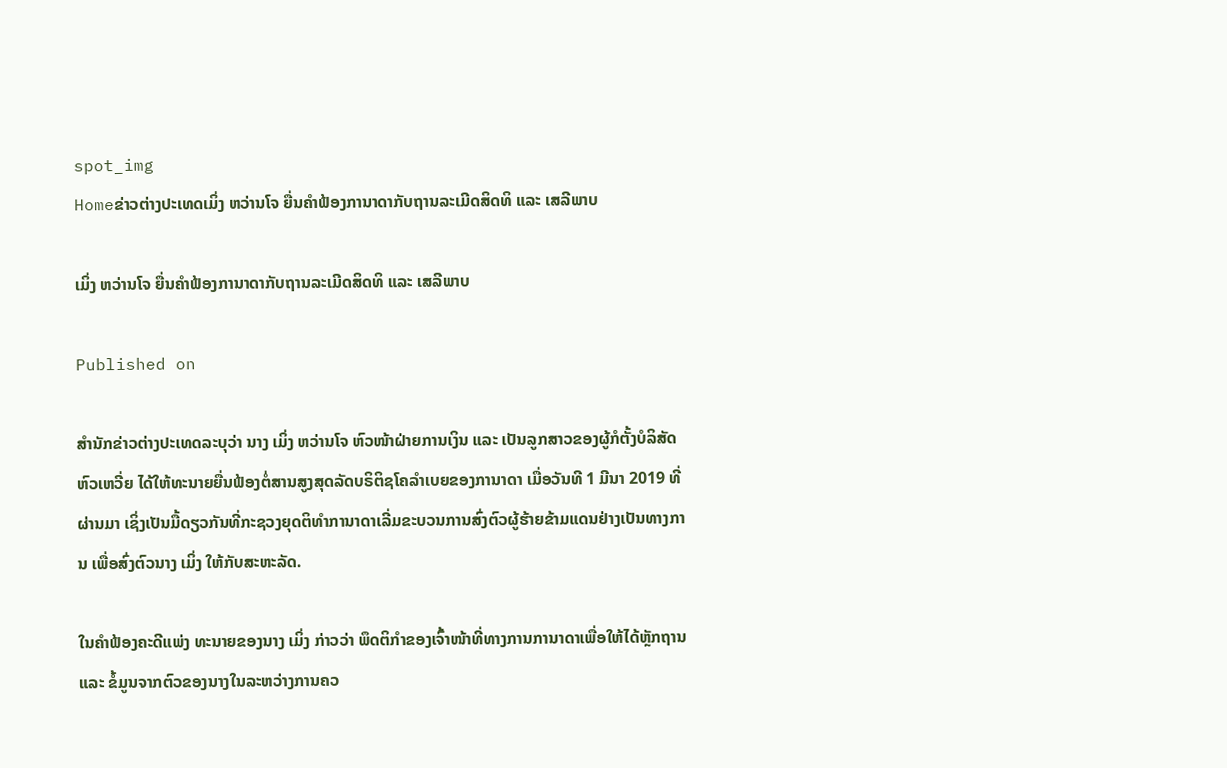spot_img
Homeຂ່າວຕ່າງປະເທດເມິ່ງ ຫວ່ານໂຈ ຍື່ນຄຳຟ້ອງການາດາກັບຖານລະເມີດສິດທິ ແລະ ເສລີພາບ

ເມິ່ງ ຫວ່ານໂຈ ຍື່ນຄຳຟ້ອງການາດາກັບຖານລະເມີດສິດທິ ແລະ ເສລີພາບ

Published on

ສຳນັກຂ່າວຕ່າງປະເທດລະບຸວ່າ ນາງ ເມິ່ງ ຫວ່ານໂຈ ຫົວໜ້າຝ່າຍການເງິນ ແລະ ເປັນລູກສາວຂອງຜູ້ກໍຕັ້ງບໍລິສັດ ຫົວເຫວີ່ຍ ໄດ້ໃຫ້ທະນາຍຍື່ນຟ້ອງຕໍ່ສານສູງສຸດລັດບຣິຕິຊໂຄລຳເບຍຂອງການາດາ ເມື່ອວັນທີ 1 ມີນາ 2019 ທີ່ຜ່ານມາ ເຊິ່ງເປັນມື້ດຽວກັນທີ່ກະຊວງຍຸດຕິທຳການາດາເລີ່ມຂະບວນການສົ່ງຕົວຜູ້ຮ້າຍຂ້າມແດນຢ່າງເປັນທາງການ ເພື່ອສົ່ງຕົວນາງ ເມິ່ງ ໃຫ້ກັບສະຫະລັດ.

ໃນຄຳຟ້ອງຄະດີແພ່ງ ທະນາຍຂອງນາງ ເມິ່ງ ກ່າວວ່າ ພຶດຕິກຳຂອງເຈົ້າໜ້າທີ່ທາງການການາດາເພື່ອໃຫ້ໄດ້ຫຼັກຖານ ແລະ ຂໍ້ມູນຈາກຕົວຂອງນາງໃນລະຫວ່າງການຄວ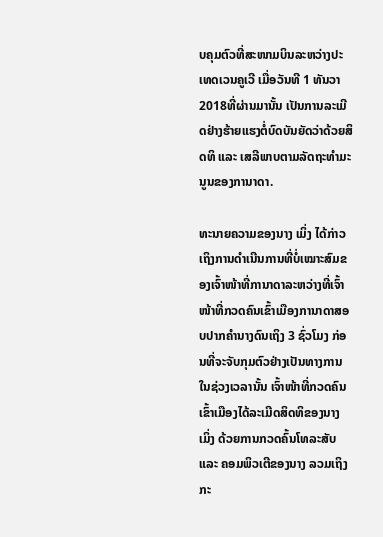ບຄຸມຕົວທີ່ສະໜາມບິນລະຫວ່າງປະເທດເວນຄູເວີ ເມື່ອວັນທີ 1 ທັນວາ 2018ທີ່ຜ່ານມານັ້ນ ເປັນການລະເມີດຢ່າງຮ້າຍແຮງຕໍ່ບົດບັນຍັດວ່າດ້ວຍສິດທິ ແລະ ເສລີພາບຕາມລັດຖະທຳມະນູນຂອງການາດາ.

ທະນາຍຄວາມຂອງນາງ ເມິ່ງ ໄດ້ກ່າວເຖິງການດຳເນີນການທີ່ບໍ່ເໝາະສົມຂອງເຈົ້າໜ້າທີ່ການາດາລະຫວ່າງທີ່ເຈົ້າໜ້າທີ່ກວດຄົນເຂົ້າເມືອງການາດາສອບປາກຄຳນາງດົນເຖິງ 3 ຊົ່ວໂມງ ກ່ອນທີ່ຈະຈັບກຸມຕົວຢ່າງເປັນທາງການ ໃນຊ່ວງເວລານັ້ນ ເຈົ້າໜ້າທີ່ກວດຄົນເຂົ້າເມືອງໄດ້ລະເມີດສິດທິຂອງນາງ ເມິ່ງ ດ້ວຍການກວດຄົ້ນໂທລະສັບ ແລະ ຄອມພິວເຕີຂອງນາງ ລວມເຖິງກະ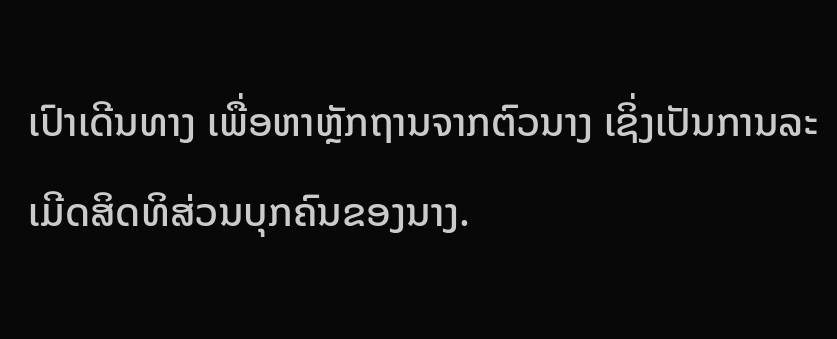ເປົາເດີນທາງ ເພື່ອຫາຫຼັກຖານຈາກຕົວນາງ ເຊິ່ງເປັນການລະເມີດສິດທິສ່ວນບຸກຄົນຂອງນາງ.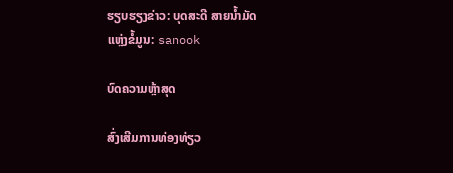ຮຽບຮຽງຂ່າວ: ບຸດສະດີ ສາຍນໍ້າມັດ
ແຫຼ່ງຂໍ້ມູນ: sanook

ບົດຄວາມຫຼ້າສຸດ

ສົ່ງເສີມການທ່ອງທ່ຽວ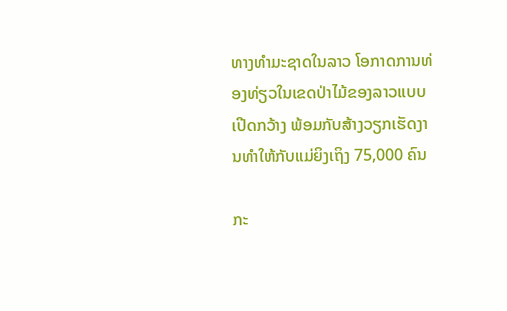ທາງທຳມະຊາດໃນລາວ ໂອກາດການທ່ອງທ່ຽວໃນເຂດປ່າໄມ້ຂອງລາວແບບເປີດກວ້າງ ພ້ອມກັບສ້າງວຽກເຮັດງານທຳໃຫ້ກັບແມ່ຍິງເຖິງ 75,000 ຄົນ

ກະ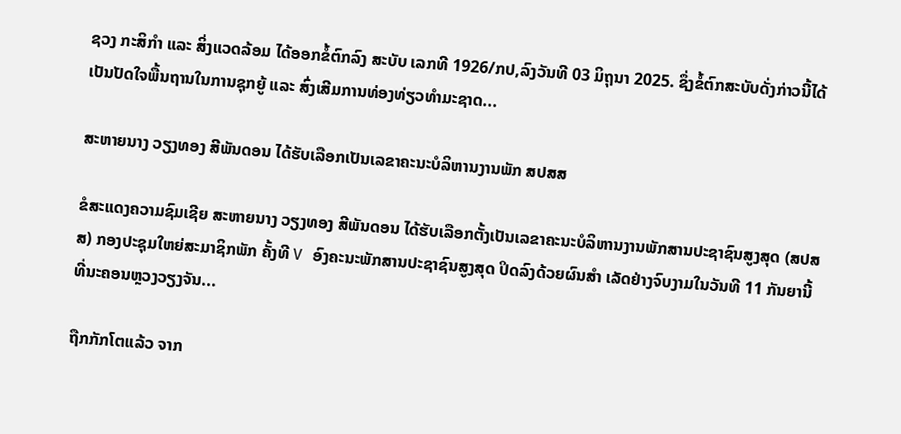ຊວງ ກະສິກໍາ ແລະ ສິ່ງແວດລ້ອມ ໄດ້ອອກຂໍ້ຕົກລົງ ສະບັບ ເລກທີ 1926/ກປ,ລົງວັນທີ 03 ມິຖຸນາ 2025. ຊຶ່ງຂໍ້ຕົກສະບັບດັ່ງກ່າວນີ້ໄດ້ເປັນປັດໃຈພື້ນຖານໃນການຊຸກຍູ້ ແລະ ສົ່ງເສີມການທ່ອງທ່ຽວທຳມະຊາດ...

ສະຫາຍນາງ ວຽງທອງ ສີພັນດອນ ໄດ້ຮັບເລືອກເປັນເລຂາຄະນະບໍລິຫານງານພັກ ສປສສ

ຂໍສະແດງຄວາມຊົມເຊີຍ ສະຫາຍນາງ ວຽງທອງ ສີພັນດອນ ໄດ້ຮັບເລືອກຕັ້ງເປັນເລຂາຄະນະບໍລິຫານງານພັກສານປະຊາຊົນສູງສຸດ (ສປສສ) ກອງປະຊຸມໃຫຍ່ສະມາຊິກພັກ ຄັ້ງທີ V ອົງຄະນະພັກສານປະຊາຊົນສູງສຸດ ປິດລົງດ້ວຍຜົນສຳ ເລັດຢ່າງຈົບງາມໃນວັນທີ 11 ກັນຍານີ້ ທີ່ນະຄອນຫຼວງວຽງຈັນ...

ຖືກກັກໂຕແລ້ວ ຈາກ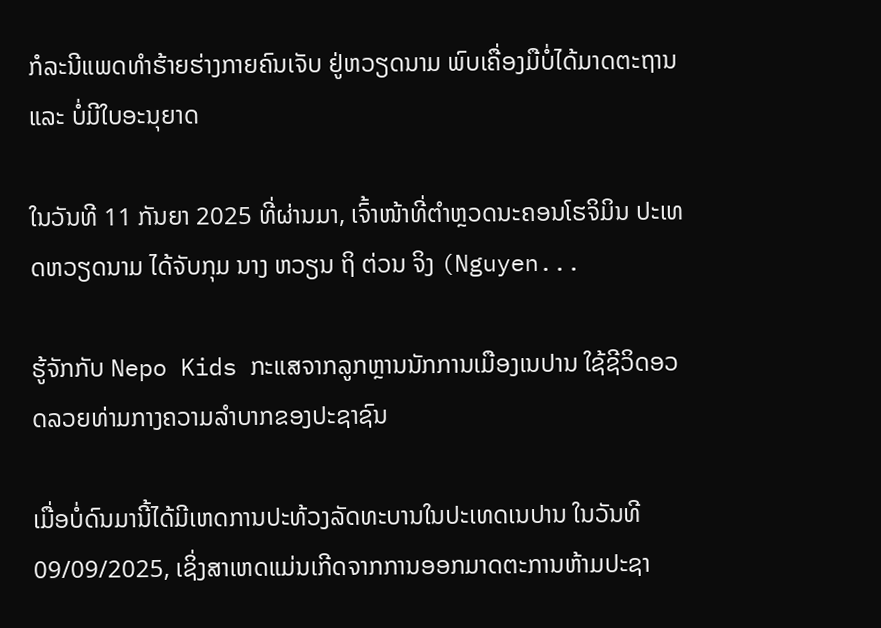ກໍລະນີແພດທຳຮ້າຍຮ່າງກາຍຄົນເຈັບ ຢູ່ຫວຽດນາມ ພົບເຄື່ອງມືບໍ່ໄດ້ມາດຕະຖານ ແລະ ບໍ່ມີໃບອະນຸຍາດ

ໃນວັນທີ 11 ກັນຍາ 2025 ທີ່ຜ່ານມາ, ເຈົ້າໜ້າທີ່ຕຳຫຼວດນະຄອນໂຮຈິມິນ ປະເທດຫວຽດນາມ ໄດ້ຈັບກຸມ ນາງ ຫວຽນ ຖິ ຕ່ວນ ຈິງ (Nguyen...

ຮູ້ຈັກກັບ Nepo Kids ກະແສຈາກລູກຫຼານນັກການເມືອງເນປານ ໃຊ້ຊີວິດອວດລວຍທ່າມກາງຄວາມລຳບາກຂອງປະຊາຊົນ

ເມື່ອບໍ່ດົນມານີ້ໄດ້ມີເຫດການປະທ້ວງລັດທະບານໃນປະເທດເນປານ ໃນວັນທີ 09/09/2025, ເຊິ່ງສາເຫດແມ່ນເກີດຈາກການອອກມາດຕະການຫ້າມປະຊາ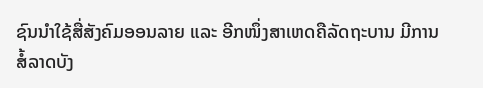ຊົນນໍາໃຊ້ສື່ສັງຄົມອອນລາຍ ແລະ ອີກໜຶ່ງສາເຫດຄືລັດຖະບານ ມີການສໍ້ລາດບັງ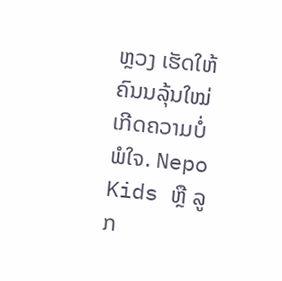ຫຼວງ ເຮັດໃຫ້ຄົນນລຸ້ນໃໝ່ເກີດຄວາມບໍ່ພໍໃຈ. Nepo Kids ຫຼື ລູກ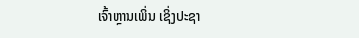ເຈົ້າຫຼານເພິ່ນ ເຊິ່ງປະຊາ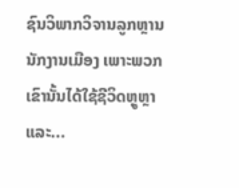ຊົນວິພາກວິຈານລູກຫຼານນັກງານເມືອງ ເພາະພວກເຂົານັ້ນໄດ້ໃຊ້ຊີວິດຫຼູຫຼາ ແລະ...